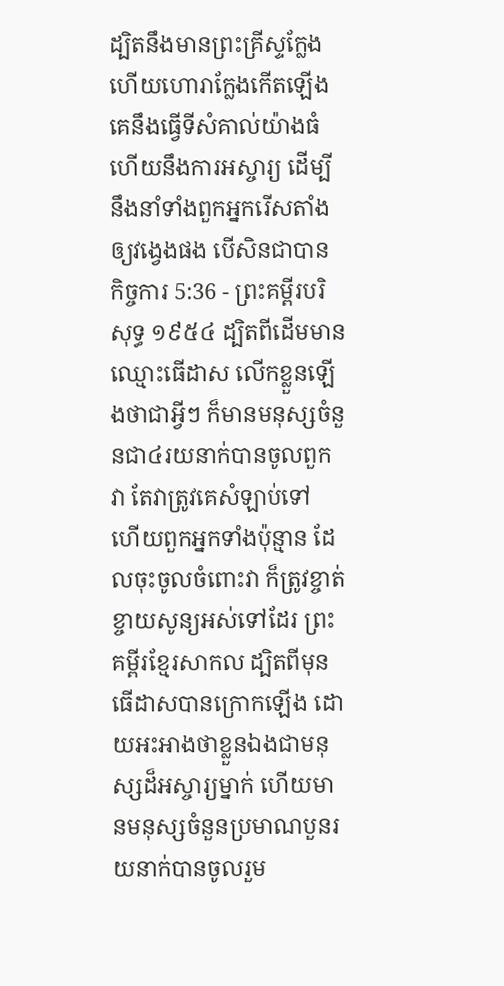ដ្បិតនឹងមានព្រះគ្រីស្ទក្លែង ហើយហោរាក្លែងកើតឡើង គេនឹងធ្វើទីសំគាល់យ៉ាងធំ ហើយនឹងការអស្ចារ្យ ដើម្បីនឹងនាំទាំងពួកអ្នករើសតាំងឲ្យវង្វេងផង បើសិនជាបាន
កិច្ចការ 5:36 - ព្រះគម្ពីរបរិសុទ្ធ ១៩៥៤ ដ្បិតពីដើមមានឈ្មោះធើដាស លើកខ្លួនឡើងថាជាអ្វីៗ ក៏មានមនុស្សចំនួនជា៤រយនាក់បានចូលពួកវា តែវាត្រូវគេសំឡាប់ទៅ ហើយពួកអ្នកទាំងប៉ុន្មាន ដែលចុះចូលចំពោះវា ក៏ត្រូវខ្ចាត់ខ្ចាយសូន្យអស់ទៅដែរ ព្រះគម្ពីរខ្មែរសាកល ដ្បិតពីមុន ធើដាសបានក្រោកឡើង ដោយអះអាងថាខ្លួនឯងជាមនុស្សដ៏អស្ចារ្យម្នាក់ ហើយមានមនុស្សចំនួនប្រមាណបួនរយនាក់បានចូលរួម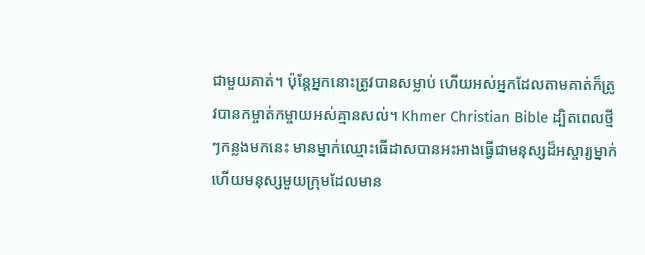ជាមួយគាត់។ ប៉ុន្តែអ្នកនោះត្រូវបានសម្លាប់ ហើយអស់អ្នកដែលតាមគាត់ក៏ត្រូវបានកម្ចាត់កម្ចាយអស់គ្មានសល់។ Khmer Christian Bible ដ្បិតពេលថ្មីៗកន្លងមកនេះ មានម្នាក់ឈ្មោះធើដាសបានអះអាងធ្វើជាមនុស្សដ៏អស្ចារ្យម្នាក់ ហើយមនុស្សមួយក្រុមដែលមាន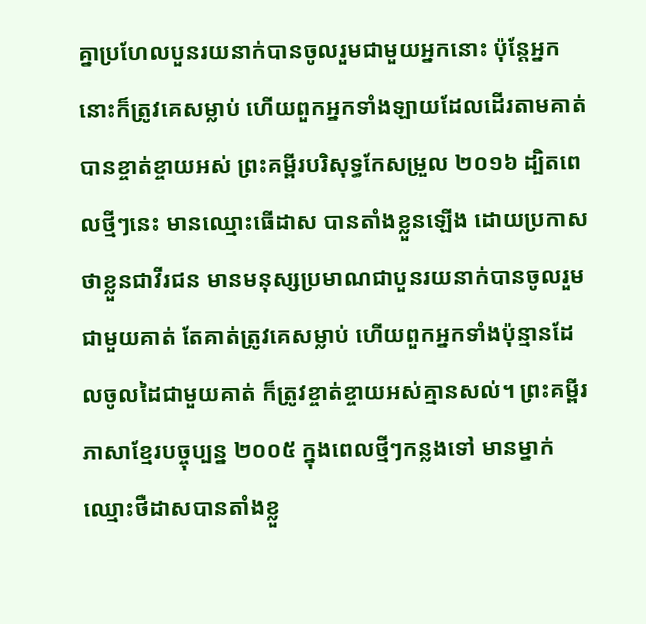គ្នាប្រហែលបួនរយនាក់បានចូលរួមជាមួយអ្នកនោះ ប៉ុន្ដែអ្នកនោះក៏ត្រូវគេសម្លាប់ ហើយពួកអ្នកទាំងឡាយដែលដើរតាមគាត់បានខ្ចាត់ខ្ចាយអស់ ព្រះគម្ពីរបរិសុទ្ធកែសម្រួល ២០១៦ ដ្បិតពេលថ្មីៗនេះ មានឈ្មោះធើដាស បានតាំងខ្លួនឡើង ដោយប្រកាសថាខ្លួនជាវីរជន មានមនុស្សប្រមាណជាបួនរយនាក់បានចូលរួមជាមួយគាត់ តែគាត់ត្រូវគេសម្លាប់ ហើយពួកអ្នកទាំងប៉ុន្មានដែលចូលដៃជាមួយគាត់ ក៏ត្រូវខ្ចាត់ខ្ចាយអស់គ្មានសល់។ ព្រះគម្ពីរភាសាខ្មែរបច្ចុប្បន្ន ២០០៥ ក្នុងពេលថ្មីៗកន្លងទៅ មានម្នាក់ឈ្មោះថឺដាសបានតាំងខ្លួ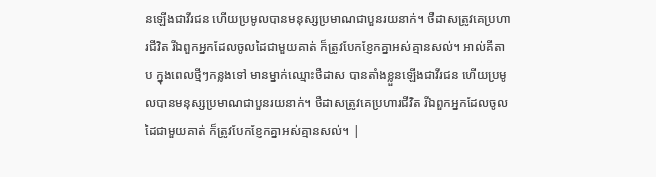នឡើងជាវីរជន ហើយប្រមូលបានមនុស្សប្រមាណជាបួនរយនាក់។ ថឺដាសត្រូវគេប្រហារជីវិត រីឯពួកអ្នកដែលចូលដៃជាមួយគាត់ ក៏ត្រូវបែកខ្ញែកគ្នាអស់គ្មានសល់។ អាល់គីតាប ក្នុងពេលថ្មីៗកន្លងទៅ មានម្នាក់ឈ្មោះថឺដាស បានតាំងខ្លួនឡើងជាវីរជន ហើយប្រមូលបានមនុស្សប្រមាណជាបួនរយនាក់។ ថឺដាសត្រូវគេប្រហារជីវិត រីឯពួកអ្នកដែលចូលដៃជាមួយគាត់ ក៏ត្រូវបែកខ្ញែកគ្នាអស់គ្មានសល់។ |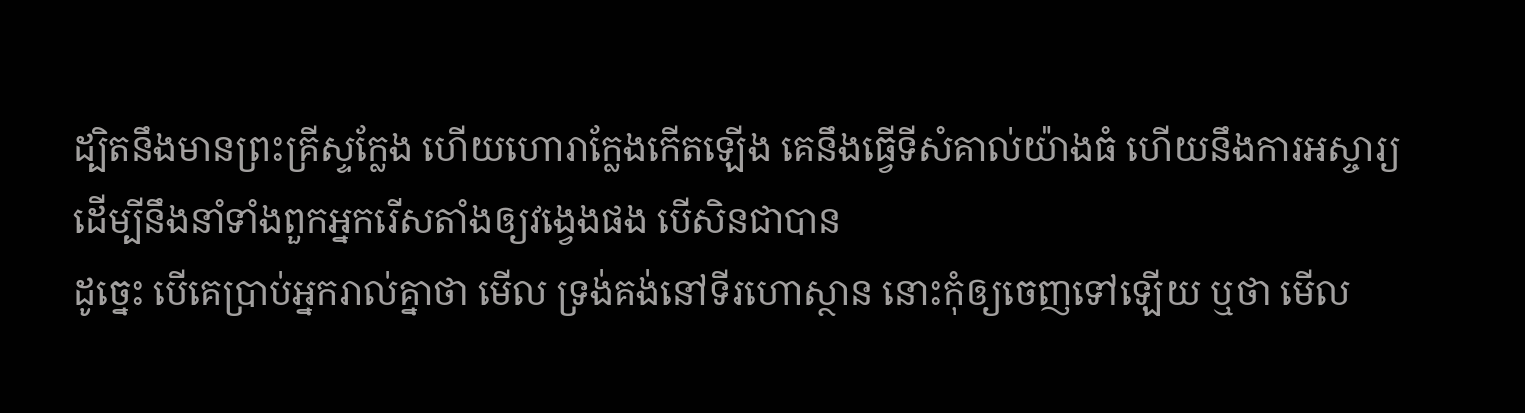ដ្បិតនឹងមានព្រះគ្រីស្ទក្លែង ហើយហោរាក្លែងកើតឡើង គេនឹងធ្វើទីសំគាល់យ៉ាងធំ ហើយនឹងការអស្ចារ្យ ដើម្បីនឹងនាំទាំងពួកអ្នករើសតាំងឲ្យវង្វេងផង បើសិនជាបាន
ដូច្នេះ បើគេប្រាប់អ្នករាល់គ្នាថា មើល ទ្រង់គង់នៅទីរហោស្ថាន នោះកុំឲ្យចេញទៅឡើយ ឬថា មើល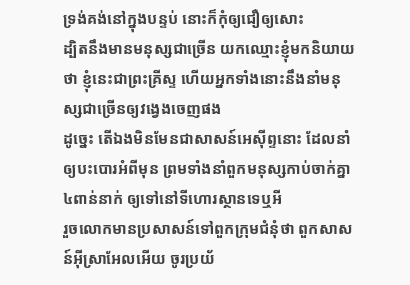ទ្រង់គង់នៅក្នុងបន្ទប់ នោះក៏កុំឲ្យជឿឲ្យសោះ
ដ្បិតនឹងមានមនុស្សជាច្រើន យកឈ្មោះខ្ញុំមកនិយាយថា ខ្ញុំនេះជាព្រះគ្រីស្ទ ហើយអ្នកទាំងនោះនឹងនាំមនុស្សជាច្រើនឲ្យវង្វេងចេញផង
ដូច្នេះ តើឯងមិនមែនជាសាសន៍អេស៊ីព្ទនោះ ដែលនាំឲ្យបះបោរអំពីមុន ព្រមទាំងនាំពួកមនុស្សកាប់ចាក់គ្នា៤ពាន់នាក់ ឲ្យទៅនៅទីហោរស្ថានទេឬអី
រួចលោកមានប្រសាសន៍ទៅពួកក្រុមជំនុំថា ពួកសាសន៍អ៊ីស្រាអែលអើយ ចូរប្រយ័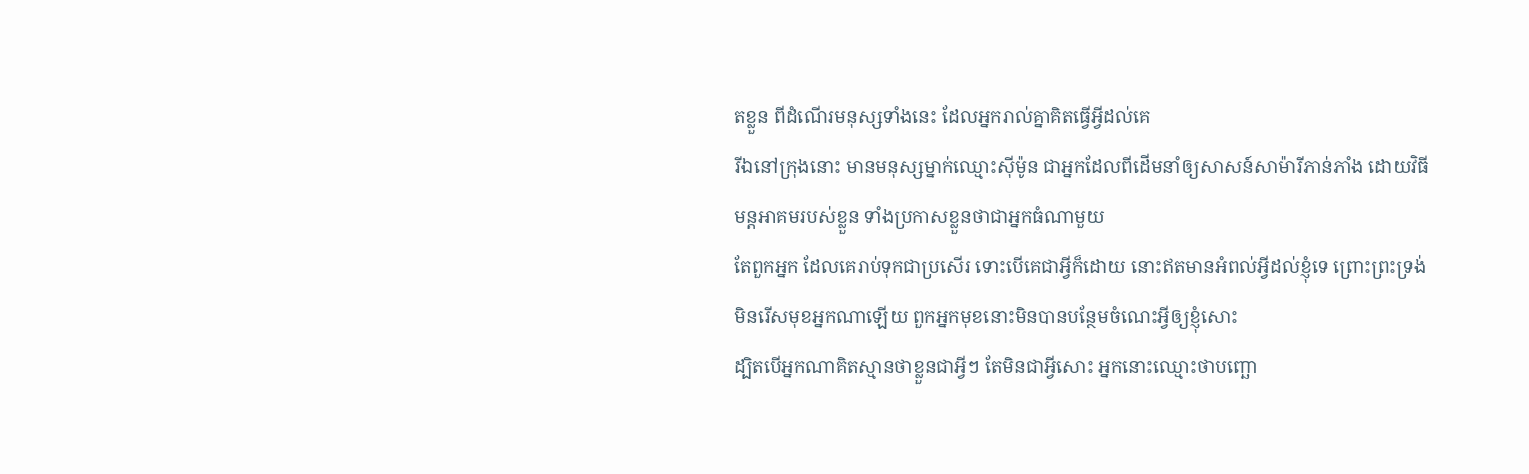តខ្លួន ពីដំណើរមនុស្សទាំងនេះ ដែលអ្នករាល់គ្នាគិតធ្វើអ្វីដល់គេ
រីឯនៅក្រុងនោះ មានមនុស្សម្នាក់ឈ្មោះស៊ីម៉ូន ជាអ្នកដែលពីដើមនាំឲ្យសាសន៍សាម៉ារីភាន់ភាំង ដោយវិធីមន្តអាគមរបស់ខ្លួន ទាំងប្រកាសខ្លួនថាជាអ្នកធំណាមួយ
តែពួកអ្នក ដែលគេរាប់ទុកជាប្រសើរ ទោះបើគេជាអ្វីក៏ដោយ នោះឥតមានអំពល់អ្វីដល់ខ្ញុំទេ ព្រោះព្រះទ្រង់មិនរើសមុខអ្នកណាឡើយ ពួកអ្នកមុខនោះមិនបានបន្ថែមចំណេះអ្វីឲ្យខ្ញុំសោះ
ដ្បិតបើអ្នកណាគិតស្មានថាខ្លួនជាអ្វីៗ តែមិនជាអ្វីសោះ អ្នកនោះឈ្មោះថាបញ្ឆោ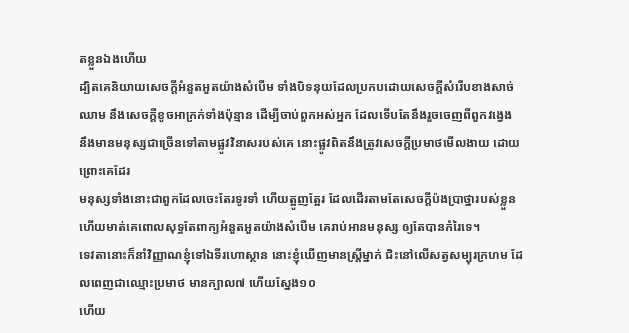តខ្លួនឯងហើយ
ដ្បិតគេនិយាយសេចក្ដីអំនួតអួតយ៉ាងសំបើម ទាំងបិទនុយដែលប្រកបដោយសេចក្ដីសំរើបខាងសាច់ឈាម នឹងសេចក្ដីខូចអាក្រក់ទាំងប៉ុន្មាន ដើម្បីចាប់ពួកអស់អ្នក ដែលទើបតែនឹងរួចចេញពីពួកវង្វេង
នឹងមានមនុស្សជាច្រើនទៅតាមផ្លូវវិនាសរបស់គេ នោះផ្លូវពិតនឹងត្រូវសេចក្ដីប្រមាថមើលងាយ ដោយព្រោះគេដែរ
មនុស្សទាំងនោះជាពួកដែលចេះតែរទូរទាំ ហើយត្អូញត្អែរ ដែលដើរតាមតែសេចក្ដីប៉ងប្រាថ្នារបស់ខ្លួន ហើយមាត់គេពោលសុទ្ធតែពាក្យអំនួតអួតយ៉ាងសំបើម គេរាប់អានមនុស្ស ឲ្យតែបានកំរៃទេ។
ទេវតានោះក៏នាំវិញ្ញាណខ្ញុំទៅឯទីរហោស្ថាន នោះខ្ញុំឃើញមានស្ត្រីម្នាក់ ជិះនៅលើសត្វសម្បុរក្រហម ដែលពេញជាឈ្មោះប្រមាថ មានក្បាល៧ ហើយស្នែង១០
ហើយ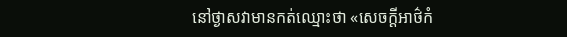នៅថ្ងាសវាមានកត់ឈ្មោះថា «សេចក្ដីអាថ៌កំ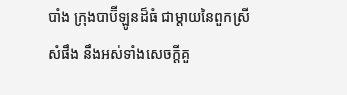បាំង ក្រុងបាប៊ីឡូនដ៏ធំ ជាម្តាយនៃពួកស្រីសំផឹង នឹងអស់ទាំងសេចក្ដីគួ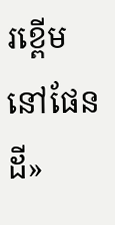រខ្ពើមនៅផែនដី»